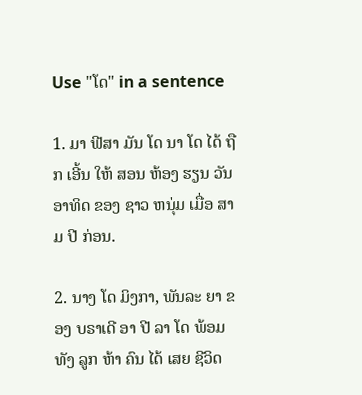Use "ໂດ" in a sentence

1. ມາ ຟີສາ ມັນ ໂດ ນາ ໂດ ໄດ້ ຖືກ ເອີ້ນ ໃຫ້ ສອນ ຫ້ອງ ຮຽນ ວັນ ອາທິດ ຂອງ ຊາວ ຫນຸ່ມ ເມື່ອ ສາມ ປີ ກ່ອນ.

2. ນາງ ໂດ ມິງກາ, ພັນລະ ຍາ ຂອງ ບຣາເດີ ອາ ປີ ລາ ໂດ ພ້ອມ ທັງ ລູກ ຫ້າ ຄົນ ໄດ້ ເສຍ ຊີວິດ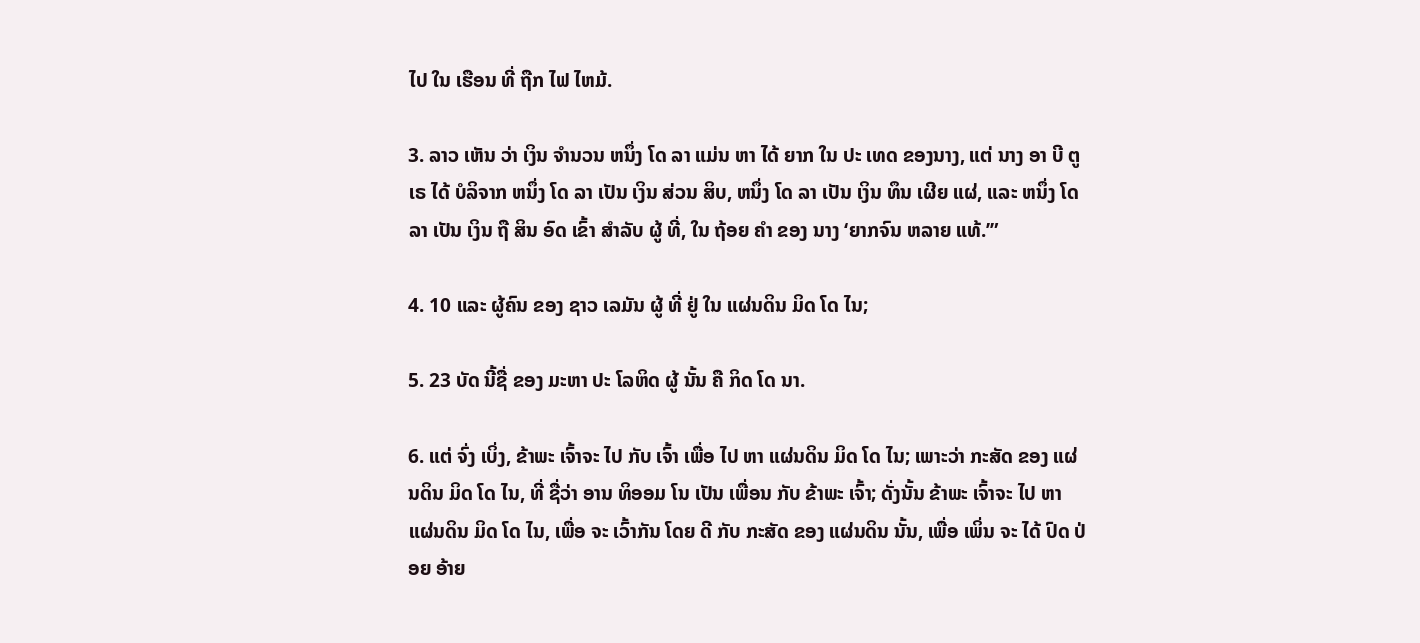ໄປ ໃນ ເຮືອນ ທີ່ ຖືກ ໄຟ ໄຫມ້.

3. ລາວ ເຫັນ ວ່າ ເງິນ ຈໍານວນ ຫນຶ່ງ ໂດ ລາ ແມ່ນ ຫາ ໄດ້ ຍາກ ໃນ ປະ ເທດ ຂອງນາງ, ແຕ່ ນາງ ອາ ບີ ຕູ ເຣ ໄດ້ ບໍລິຈາກ ຫນຶ່ງ ໂດ ລາ ເປັນ ເງິນ ສ່ວນ ສິບ, ຫນຶ່ງ ໂດ ລາ ເປັນ ເງິນ ທຶນ ເຜີຍ ແຜ່, ແລະ ຫນຶ່ງ ໂດລາ ເປັນ ເງິນ ຖື ສິນ ອົດ ເຂົ້າ ສໍາລັບ ຜູ້ ທີ່, ໃນ ຖ້ອຍ ຄໍາ ຂອງ ນາງ ‘ຍາກຈົນ ຫລາຍ ແທ້.’”

4. 10 ແລະ ຜູ້ຄົນ ຂອງ ຊາວ ເລມັນ ຜູ້ ທີ່ ຢູ່ ໃນ ແຜ່ນດິນ ມິດ ໂດ ໄນ;

5. 23 ບັດ ນີ້ຊື່ ຂອງ ມະຫາ ປະ ໂລຫິດ ຜູ້ ນັ້ນ ຄື ກິດ ໂດ ນາ.

6. ແຕ່ ຈົ່ງ ເບິ່ງ, ຂ້າພະ ເຈົ້າຈະ ໄປ ກັບ ເຈົ້າ ເພື່ອ ໄປ ຫາ ແຜ່ນດິນ ມິດ ໂດ ໄນ; ເພາະວ່າ ກະສັດ ຂອງ ແຜ່ນດິນ ມິດ ໂດ ໄນ, ທີ່ ຊື່ວ່າ ອານ ທິອອມ ໂນ ເປັນ ເພື່ອນ ກັບ ຂ້າພະ ເຈົ້າ; ດັ່ງນັ້ນ ຂ້າພະ ເຈົ້າຈະ ໄປ ຫາ ແຜ່ນດິນ ມິດ ໂດ ໄນ, ເພື່ອ ຈະ ເວົ້າກັນ ໂດຍ ດີ ກັບ ກະສັດ ຂອງ ແຜ່ນດິນ ນັ້ນ, ເພື່ອ ເພິ່ນ ຈະ ໄດ້ ປົດ ປ່ອຍ ອ້າຍ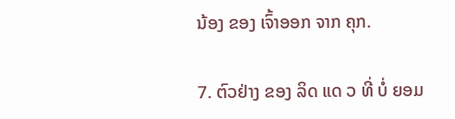ນ້ອງ ຂອງ ເຈົ້າອອກ ຈາກ ຄຸກ.

7. ຕົວຢ່າງ ຂອງ ລິດ ແດ ວ ທີ່ ບໍ່ ຍອມ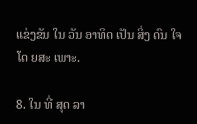ແຂ່ງຂັນ ໃນ ວັນ ອາທິດ ເປັນ ສິ່ງ ດົນ ໃຈ ໂດ ຍສະ ເພາະ.

8. ໃນ ທີ່ ສຸດ ລາ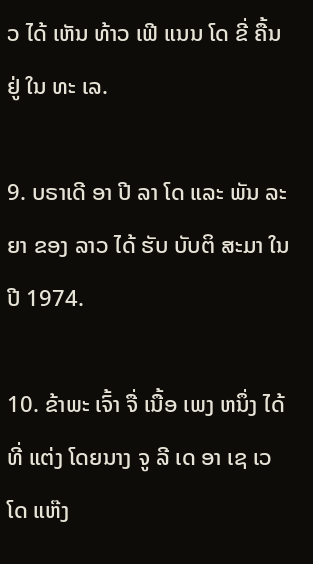ວ ໄດ້ ເຫັນ ທ້າວ ເຟີ ແນນ ໂດ ຂີ່ ຄື້ນ ຢູ່ ໃນ ທະ ເລ.

9. ບຣາເດີ ອາ ປີ ລາ ໂດ ແລະ ພັນ ລະ ຍາ ຂອງ ລາວ ໄດ້ ຮັບ ບັບຕິ ສະມາ ໃນ ປີ 1974.

10. ຂ້າພະ ເຈົ້າ ຈື່ ເນື້ອ ເພງ ຫນຶ່ງ ໄດ້ທີ່ ແຕ່ງ ໂດຍນາງ ຈູ ລີ ເດ ອາ ເຊ ເວ ໂດ ແຫ໊ງ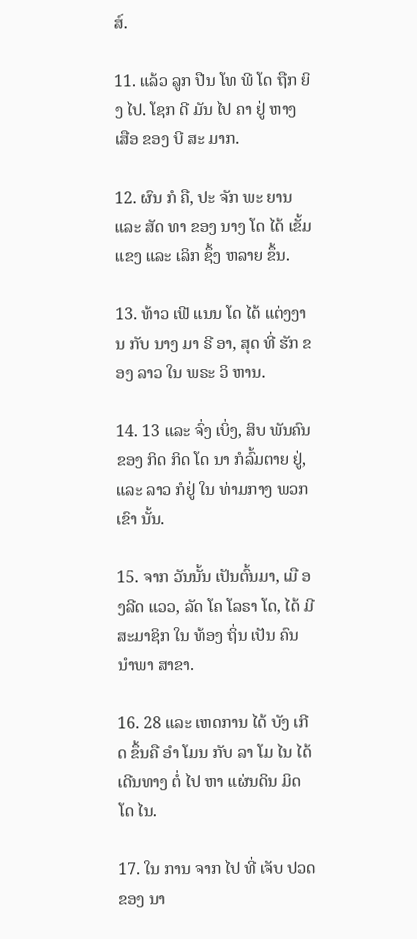ສ໌.

11. ແລ້ວ ລູກ ປືນ ໂທ ພີ ໂດ ຖືກ ຍິງ ໄປ. ໂຊກ ດີ ມັນ ໄປ ຄາ ຢູ່ ຫາງ ເສືອ ຂອງ ບີ ສະ ມາກ.

12. ຜົນ ກໍ ຄື, ປະ ຈັກ ພະ ຍານ ແລະ ສັດ ທາ ຂອງ ນາງ ໂດ ໄດ້ ເຂັ້ມ ແຂງ ແລະ ເລິກ ຊຶ້ງ ຫລາຍ ຂຶ້ນ.

13. ທ້າວ ເຟີ ແນນ ໂດ ໄດ້ ແຕ່ງງານ ກັບ ນາງ ມາ ຣີ ອາ, ສຸດ ທີ່ ຮັກ ຂອງ ລາວ ໃນ ພຣະ ວິ ຫານ.

14. 13 ແລະ ຈົ່ງ ເບິ່ງ, ສິບ ພັນຄົນຂອງ ກິດ ກິດ ໂດ ນາ ກໍລົ້ມຕາຍ ຢູ່, ແລະ ລາວ ກໍຢູ່ ໃນ ທ່າມກາງ ພວກ ເຂົາ ນັ້ນ.

15. ຈາກ ວັນນັ້ນ ເປັນຕົ້ນມາ, ເມື ອງລີດ ແວວ, ລັດ ໂຄ ໂລຣາ ໂດ, ໄດ້ ມີ ສະມາຊິກ ໃນ ທ້ອງ ຖິ່ນ ເປັນ ຄົນ ນໍາພາ ສາຂາ.

16. 28 ແລະ ເຫດການ ໄດ້ ບັງ ເກີດ ຂຶ້ນຄື ອໍາ ໂມນ ກັບ ລາ ໂມ ໄນ ໄດ້ ເດີນທາງ ຕໍ່ ໄປ ຫາ ແຜ່ນດິນ ມິດ ໂດ ໄນ.

17. ໃນ ການ ຈາກ ໄປ ທີ່ ເຈັບ ປວດ ຂອງ ນາ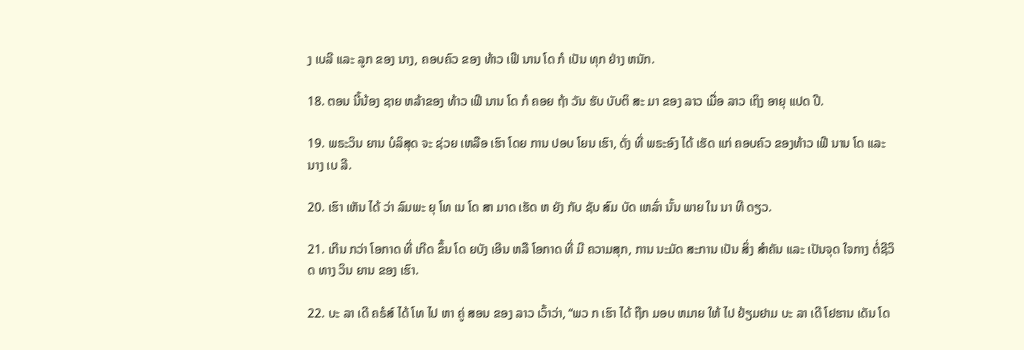ງ ເບລີ ແລະ ລູກ ຂອງ ນາງ, ຄອບຄົວ ຂອງ ທ້າວ ເຟີ ນານ ໂດ ກໍ ເປັນ ທຸກ ຢ່າງ ຫນັກ.

18. ຕອນ ນີ້ນ້ອງ ຊາຍ ຫລ້າຂອງ ທ້າວ ເຟີ ນານ ໂດ ກໍ ຄອຍ ຖ້າ ວັນ ຮັບ ບັບຕິ ສະ ມາ ຂອງ ລາວ ເມື່ອ ລາວ ເຖິງ ອາຍຸ ແປດ ປີ.

19. ພຣະວິນ ຍານ ບໍລິສຸດ ຈະ ຊ່ວຍ ເຫລືອ ເຮົາ ໂດຍ ການ ປອບ ໂຍນ ເຮົາ, ດັ່ງ ທີ່ ພຣະອົງ ໄດ້ ເຮັດ ແກ່ ຄອບຄົວ ຂອງທ້າວ ເຟີ ນານ ໂດ ແລະ ນາງ ເບ ລີ.

20. ເຮົາ ເຫັນ ໄດ້ ວ່າ ລົມພະ ຍຸ ໂທ ເນ ໂດ ສາ ມາດ ເຮັດ ຫ ຍັງ ກັບ ຊັບ ສົມ ບັດ ເຫລົ່າ ນັ້ນ ພາຍ ໃນ ນາ ທີ ດຽວ.

21. ເກີນ ກວ່າ ໂອກາດ ທີ່ ເກີດ ຂຶ້ນ ໂດ ຍບັງ ເອີນ ຫລື ໂອກາດ ທີ່ ມີ ຄວາມສຸກ, ການ ນະມັດ ສະການ ເປັນ ສິ່ງ ສໍາຄັນ ແລະ ເປັນຈຸດ ໃຈກາງ ຕໍ່ຊີວິດ ທາງ ວິນ ຍານ ຂອງ ເຮົາ.

22. ບະ ລາ ເດີ ຄຣໍສ໌ ໄດ້ ໂທ ໄປ ຫາ ຄູ່ ສອນ ຂອງ ລາວ ເວົ້າວ່າ, “ພວ ກ ເຮົາ ໄດ້ ຖືກ ມອບ ຫມາຍ ໃຫ້ ໄປ ຢ້ຽມຢາມ ບະ ລາ ເດີ ໂຢຮານ ເດັນ ໂດ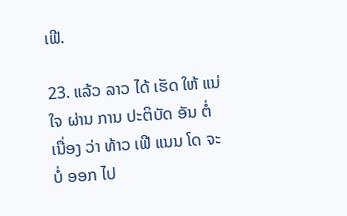ເຟີ.

23. ແລ້ວ ລາວ ໄດ້ ເຮັດ ໃຫ້ ແນ່ ໃຈ ຜ່ານ ການ ປະຕິບັດ ອັນ ຕໍ່ ເນື່ອງ ວ່າ ທ້າວ ເຟີ ແນນ ໂດ ຈະ ບໍ່ ອອກ ໄປ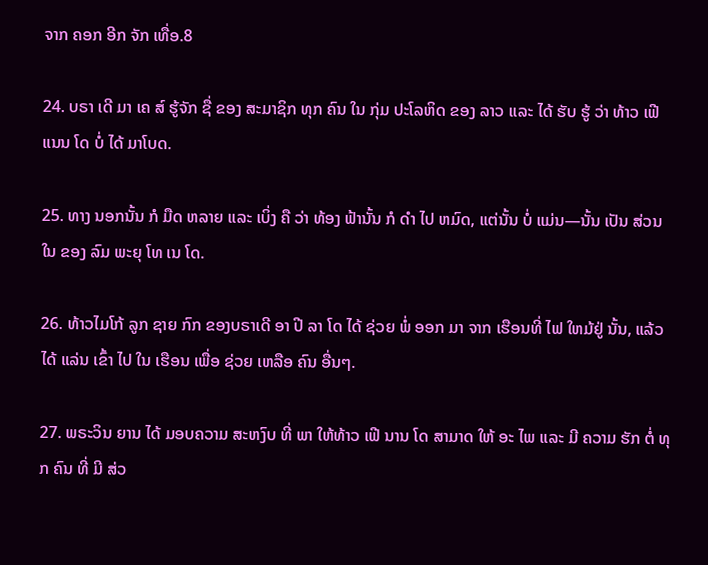ຈາກ ຄອກ ອີກ ຈັກ ເທື່ອ.8

24. ບຣາ ເດີ ມາ ເຄ ສ໌ ຮູ້ຈັກ ຊື່ ຂອງ ສະມາຊິກ ທຸກ ຄົນ ໃນ ກຸ່ມ ປະໂລຫິດ ຂອງ ລາວ ແລະ ໄດ້ ຮັບ ຮູ້ ວ່າ ທ້າວ ເຟີ ແນນ ໂດ ບໍ່ ໄດ້ ມາໂບດ.

25. ທາງ ນອກນັ້ນ ກໍ ມືດ ຫລາຍ ແລະ ເບິ່ງ ຄື ວ່າ ທ້ອງ ຟ້ານັ້ນ ກໍ ດໍາ ໄປ ຫມົດ, ແຕ່ນັ້ນ ບໍ່ ແມ່ນ—ນັ້ນ ເປັນ ສ່ວນ ໃນ ຂອງ ລົມ ພະຍຸ ໂທ ເນ ໂດ.

26. ທ້າວໄມໂກ້ ລູກ ຊາຍ ກົກ ຂອງບຣາເດີ ອາ ປີ ລາ ໂດ ໄດ້ ຊ່ວຍ ພໍ່ ອອກ ມາ ຈາກ ເຮືອນທີ່ ໄຟ ໃຫມ້ຢູ່ ນັ້ນ, ແລ້ວ ໄດ້ ແລ່ນ ເຂົ້າ ໄປ ໃນ ເຮືອນ ເພື່ອ ຊ່ວຍ ເຫລືອ ຄົນ ອື່ນໆ.

27. ພຣະວິນ ຍານ ໄດ້ ມອບຄວາມ ສະຫງົບ ທີ່ ພາ ໃຫ້ທ້າວ ເຟີ ນານ ໂດ ສາມາດ ໃຫ້ ອະ ໄພ ແລະ ມີ ຄວາມ ຮັກ ຕໍ່ ທຸກ ຄົນ ທີ່ ມີ ສ່ວ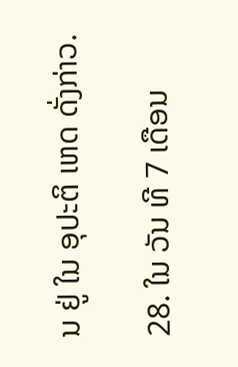ນ ຢູ່ ໃນ ອຸປະຕິ ເຫດ ດັ່ງກ່າວ.

28. ໃນ ວັນ ທີ 7 ເດືອນ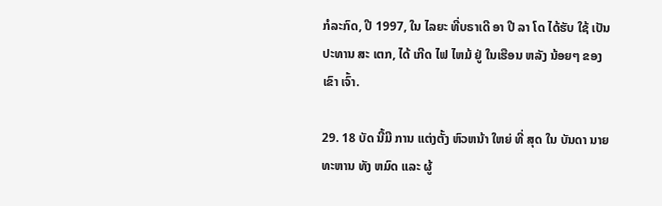ກໍລະກົດ, ປີ 1997, ໃນ ໄລຍະ ທີ່ບຣາເດີ ອາ ປີ ລາ ໂດ ໄດ້ຮັບ ໃຊ້ ເປັນ ປະທານ ສະ ເຕກ, ໄດ້ ເກີດ ໄຟ ໄຫມ້ ຢູ່ ໃນເຮືອນ ຫລັງ ນ້ອຍໆ ຂອງ ເຂົາ ເຈົ້າ.

29. 18 ບັດ ນີ້ມີ ການ ແຕ່ງຕັ້ງ ຫົວຫນ້າ ໃຫຍ່ ທີ່ ສຸດ ໃນ ບັນດາ ນາຍ ທະຫານ ທັງ ຫມົດ ແລະ ຜູ້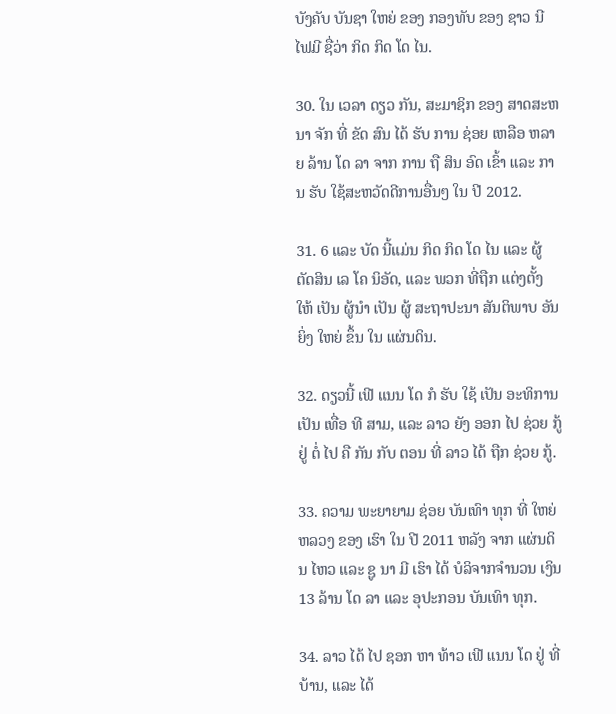ບັງຄັບ ບັນຊາ ໃຫຍ່ ຂອງ ກອງທັບ ຂອງ ຊາວ ນີ ໄຟມີ ຊື່ວ່າ ກິດ ກິດ ໂດ ໄນ.

30. ໃນ ເວລາ ດຽວ ກັນ, ສະມາຊິກ ຂອງ ສາດສະຫນາ ຈັກ ທີ່ ຂັດ ສົນ ໄດ້ ຮັບ ການ ຊ່ອຍ ເຫລືອ ຫລາຍ ລ້ານ ໂດ ລາ ຈາກ ການ ຖື ສິນ ອົດ ເຂົ້າ ແລະ ການ ຮັບ ໃຊ້ສະຫວັດດີການອື່ນໆ ໃນ ປີ 2012.

31. 6 ແລະ ບັດ ນີ້ແມ່ນ ກິດ ກິດ ໂດ ໄນ ແລະ ຜູ້ ຕັດສິນ ເລ ໂຄ ນິອັດ, ແລະ ພວກ ທີ່ຖືກ ແຕ່ງຕັ້ງ ໃຫ້ ເປັນ ຜູ້ນໍາ ເປັນ ຜູ້ ສະຖາປະນາ ສັນຕິພາບ ອັນ ຍິ່ງ ໃຫຍ່ ຂຶ້ນ ໃນ ແຜ່ນດິນ.

32. ດຽວນີ້ ເຟີ ແນນ ໂດ ກໍ ຮັບ ໃຊ້ ເປັນ ອະທິການ ເປັນ ເທື່ອ ທີ ສາມ, ແລະ ລາວ ຍັງ ອອກ ໄປ ຊ່ວຍ ກູ້ຢູ່ ຕໍ່ ໄປ ຄື ກັນ ກັບ ຕອນ ທີ່ ລາວ ໄດ້ ຖືກ ຊ່ວຍ ກູ້.

33. ຄວາມ ພະຍາຍາມ ຊ່ອຍ ບັນເທົາ ທຸກ ທີ່ ໃຫຍ່ ຫລວງ ຂອງ ເຮົາ ໃນ ປີ 2011 ຫລັງ ຈາກ ແຜ່ນດິນ ໄຫວ ແລະ ຊູ ນາ ມີ ເຮົາ ໄດ້ ບໍລິຈາກຈໍານວນ ເງິນ 13 ລ້ານ ໂດ ລາ ແລະ ອຸປະກອນ ບັນເທົາ ທຸກ.

34. ລາວ ໄດ້ ໄປ ຊອກ ຫາ ທ້າວ ເຟີ ແນນ ໂດ ຢູ່ ທີ່ ບ້ານ, ແລະ ໄດ້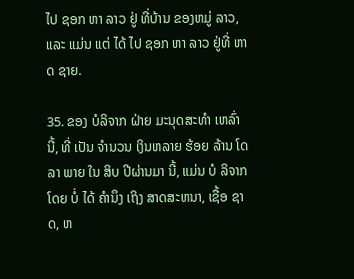ໄປ ຊອກ ຫາ ລາວ ຢູ່ ທີ່ບ້ານ ຂອງຫມູ່ ລາວ, ແລະ ແມ່ນ ແຕ່ ໄດ້ ໄປ ຊອກ ຫາ ລາວ ຢູ່ທີ່ ຫາດ ຊາຍ.

35. ຂອງ ບໍລິຈາກ ຝ່າຍ ມະນຸດສະທໍາ ເຫລົ່າ ນີ້, ທີ່ ເປັນ ຈໍານວນ ເງິນຫລາຍ ຮ້ອຍ ລ້ານ ໂດ ລາ ພາຍ ໃນ ສິບ ປີຜ່ານມາ ນີ້, ແມ່ນ ບໍ ລິຈາກ ໂດຍ ບໍ່ ໄດ້ ຄໍານຶງ ເຖິງ ສາດສະຫນາ, ເຊື້ອ ຊາດ, ຫ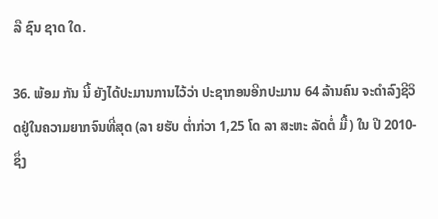ລື ຊົນ ຊາດ ໃດ.

36. ພ້ອມ ກັນ ນີ້ ຍັງໄດ້ປະມານການໄວ້ວ່າ ປະຊາກອນອີກປະມານ 64 ລ້ານຄົນ ຈະດໍາລົງຊີວິດຢູ່ໃນຄວາມຍາກຈົນທີ່ສຸດ (ລາ ຍຮັບ ຕໍ່າກ່ວາ 1,25 ໂດ ລາ ສະຫະ ລັດຕໍ່ ມື້) ໃນ ປີ 2010-ຊຶ່ງ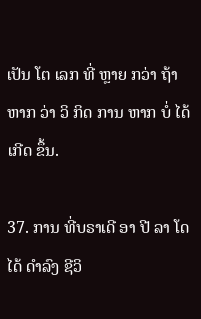ເປັນ ໂຕ ເລກ ທີ່ ຫຼາຍ ກວ່າ ຖ້າ ຫາກ ວ່າ ວິ ກິດ ການ ຫາກ ບໍ່ ໄດ້ ເກີດ ຂຶ້ນ.

37. ການ ທີ່ບຣາເດີ ອາ ປີ ລາ ໂດ ໄດ້ ດໍາລົງ ຊີວິ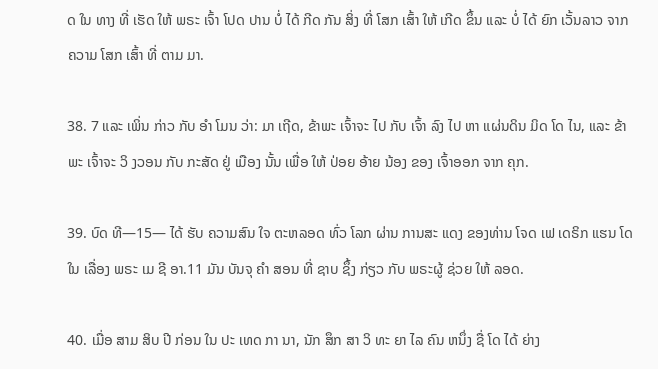ດ ໃນ ທາງ ທີ່ ເຮັດ ໃຫ້ ພຣະ ເຈົ້າ ໂປດ ປານ ບໍ່ ໄດ້ ກີດ ກັນ ສິ່ງ ທີ່ ໂສກ ເສົ້າ ໃຫ້ ເກີດ ຂຶ້ນ ແລະ ບໍ່ ໄດ້ ຍົກ ເວັ້ນລາວ ຈາກ ຄວາມ ໂສກ ເສົ້າ ທີ່ ຕາມ ມາ.

38. 7 ແລະ ເພິ່ນ ກ່າວ ກັບ ອໍາ ໂມນ ວ່າ: ມາ ເຖີດ, ຂ້າພະ ເຈົ້າຈະ ໄປ ກັບ ເຈົ້າ ລົງ ໄປ ຫາ ແຜ່ນດິນ ມິດ ໂດ ໄນ, ແລະ ຂ້າພະ ເຈົ້າຈະ ວິ ງວອນ ກັບ ກະສັດ ຢູ່ ເມືອງ ນັ້ນ ເພື່ອ ໃຫ້ ປ່ອຍ ອ້າຍ ນ້ອງ ຂອງ ເຈົ້າອອກ ຈາກ ຄຸກ.

39. ບົດ ທີ—15— ໄດ້ ຮັບ ຄວາມສົນ ໃຈ ຕະຫລອດ ທົ່ວ ໂລກ ຜ່ານ ການສະ ແດງ ຂອງທ່ານ ໂຈດ ເຟ ເດຣິກ ແຮນ ໂດ ໃນ ເລື່ອງ ພຣະ ເມ ຊີ ອາ.11 ມັນ ບັນຈຸ ຄໍາ ສອນ ທີ່ ຊາບ ຊຶ້ງ ກ່ຽວ ກັບ ພຣະຜູ້ ຊ່ວຍ ໃຫ້ ລອດ.

40. ເມື່ອ ສາມ ສິບ ປີ ກ່ອນ ໃນ ປະ ເທດ ກາ ນາ, ນັກ ສຶກ ສາ ວິ ທະ ຍາ ໄລ ຄົນ ຫນຶ່ງ ຊື່ ໂດ ໄດ້ ຍ່າງ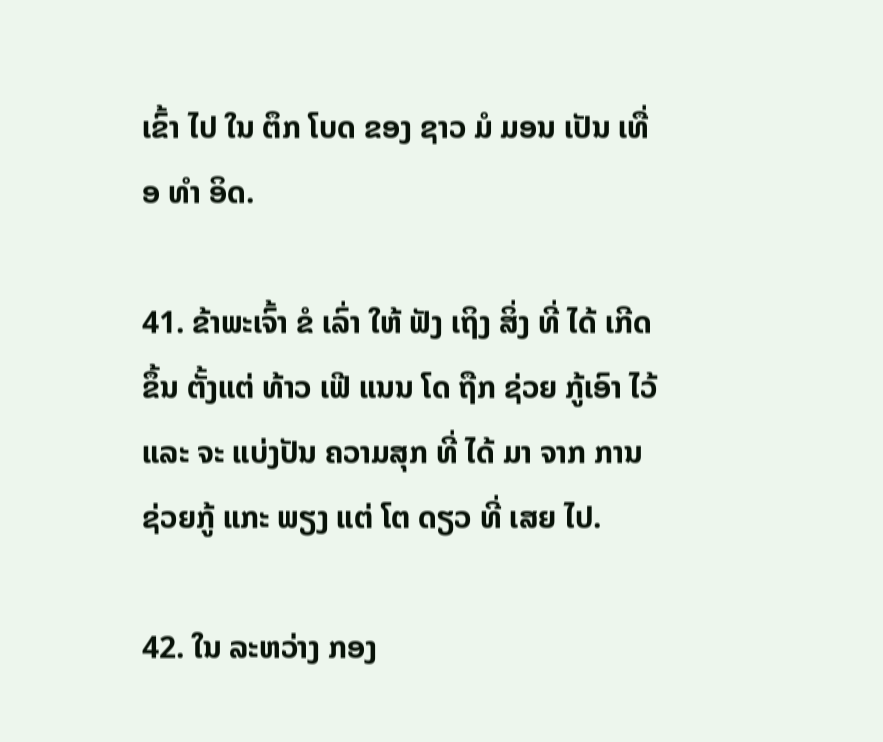ເຂົ້າ ໄປ ໃນ ຕຶກ ໂບດ ຂອງ ຊາວ ມໍ ມອນ ເປັນ ເທື່ອ ທໍາ ອິດ.

41. ຂ້າພະເຈົ້າ ຂໍ ເລົ່າ ໃຫ້ ຟັງ ເຖິງ ສິ່ງ ທີ່ ໄດ້ ເກີດ ຂຶ້ນ ຕັ້ງແຕ່ ທ້າວ ເຟີ ແນນ ໂດ ຖືກ ຊ່ວຍ ກູ້ເອົາ ໄວ້ ແລະ ຈະ ແບ່ງປັນ ຄວາມສຸກ ທີ່ ໄດ້ ມາ ຈາກ ການ ຊ່ວຍກູ້ ແກະ ພຽງ ແຕ່ ໂຕ ດຽວ ທີ່ ເສຍ ໄປ.

42. ໃນ ລະຫວ່າງ ກອງ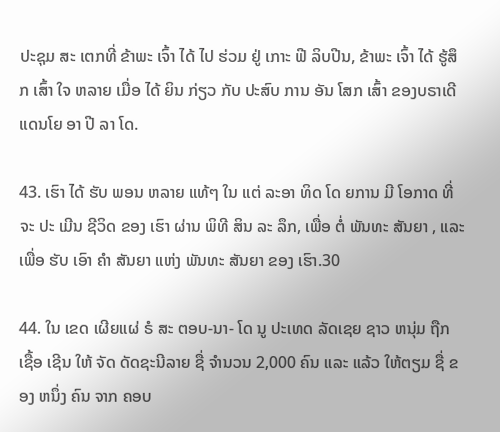ປະຊຸມ ສະ ເຕກທີ່ ຂ້າພະ ເຈົ້າ ໄດ້ ໄປ ຮ່ວມ ຢູ່ ເກາະ ຟີ ລິບປີນ, ຂ້າພະ ເຈົ້າ ໄດ້ ຮູ້ສຶກ ເສົ້າ ໃຈ ຫລາຍ ເມື່ອ ໄດ້ ຍິນ ກ່ຽວ ກັບ ປະສົບ ການ ອັນ ໂສກ ເສົ້າ ຂອງບຣາເດີ ແດນໂຍ ອາ ປີ ລາ ໂດ.

43. ເຮົາ ໄດ້ ຮັບ ພອນ ຫລາຍ ແທ້ໆ ໃນ ແຕ່ ລະອາ ທິດ ໂດ ຍການ ມີ ໂອກາດ ທີ່ ຈະ ປະ ເມີນ ຊີວິດ ຂອງ ເຮົາ ຜ່ານ ພິທີ ສິນ ລະ ລຶກ, ເພື່ອ ຕໍ່ ພັນທະ ສັນຍາ , ແລະ ເພື່ອ ຮັບ ເອົາ ຄໍາ ສັນຍາ ແຫ່ງ ພັນທະ ສັນຍາ ຂອງ ເຮົາ.30

44. ໃນ ເຂດ ເຜີຍແຜ່ ຣໍ ສະ ຕອບ-ນາ- ໂດ ນູ ປະເທດ ລັດເຊຍ ຊາວ ຫນຸ່ມ ຖືກ ເຊື້ອ ເຊີນ ໃຫ້ ຈັດ ດັດຊະນີລາຍ ຊື່ ຈໍານວນ 2,000 ຄົນ ແລະ ແລ້ວ ໃຫ້ຕຽມ ຊື່ ຂອງ ຫນຶ່ງ ຄົນ ຈາກ ຄອບ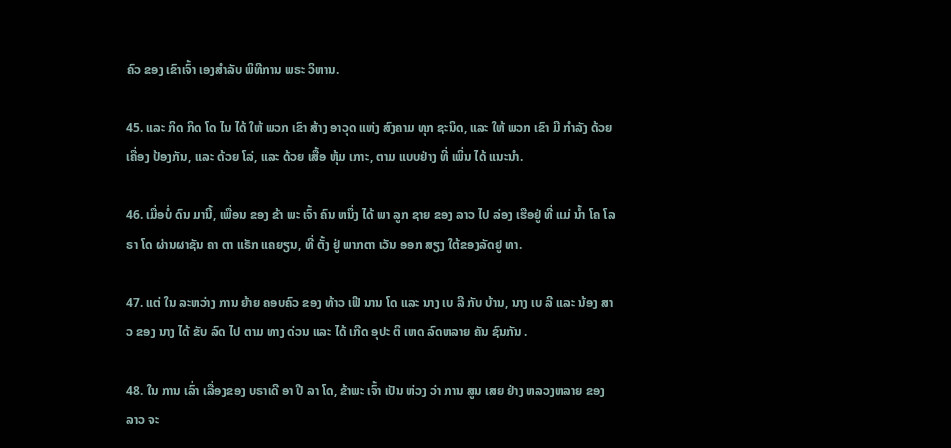ຄົວ ຂອງ ເຂົາເຈົ້າ ເອງສໍາລັບ ພິທີການ ພຣະ ວິຫານ.

45. ແລະ ກິດ ກິດ ໂດ ໄນ ໄດ້ ໃຫ້ ພວກ ເຂົາ ສ້າງ ອາວຸດ ແຫ່ງ ສົງຄາມ ທຸກ ຊະນິດ, ແລະ ໃຫ້ ພວກ ເຂົາ ມີ ກໍາລັງ ດ້ວຍ ເຄື່ອງ ປ້ອງກັນ, ແລະ ດ້ວຍ ໂລ່, ແລະ ດ້ວຍ ເສື້ອ ຫຸ້ມ ເກາະ, ຕາມ ແບບຢ່າງ ທີ່ ເພິ່ນ ໄດ້ ແນະນໍາ.

46. ເມື່ອບໍ່ ດົນ ມານີ້, ເພື່ອນ ຂອງ ຂ້າ ພະ ເຈົ້າ ຄົນ ຫນຶ່ງ ໄດ້ ພາ ລູກ ຊາຍ ຂອງ ລາວ ໄປ ລ່ອງ ເຮືອຢູ່ ທີ່ ແມ່ ນ້ຳ ໂຄ ໂລ ຣາ ໂດ ຜ່ານຜາຊັນ ຄາ ຕາ ແຣັກ ແຄຍຽນ, ທີ່ ຕັ້ງ ຢູ່ ພາກຕາ ເວັນ ອອກ ສຽງ ໃຕ້ຂອງລັດຢູ ທາ.

47. ແຕ່ ໃນ ລະຫວ່າງ ການ ຍ້າຍ ຄອບຄົວ ຂອງ ທ້າວ ເຟີ ນານ ໂດ ແລະ ນາງ ເບ ລີ ກັບ ບ້ານ, ນາງ ເບ ລີ ແລະ ນ້ອງ ສາວ ຂອງ ນາງ ໄດ້ ຂັບ ລົດ ໄປ ຕາມ ທາງ ດ່ວນ ແລະ ໄດ້ ເກີດ ອຸປະ ຕິ ເຫດ ລົດຫລາຍ ຄັນ ຊົນກັນ .

48. ໃນ ການ ເລົ່າ ເລື່ອງຂອງ ບຣາເດີ ອາ ປີ ລາ ໂດ, ຂ້າພະ ເຈົ້າ ເປັນ ຫ່ວງ ວ່າ ການ ສູນ ເສຍ ຢ່າງ ຫລວງຫລາຍ ຂອງ ລາວ ຈະ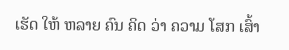ເຮັດ ໃຫ້ ຫລາຍ ຄົນ ຄິດ ວ່າ ຄວາມ ໂສກ ເສົ້າ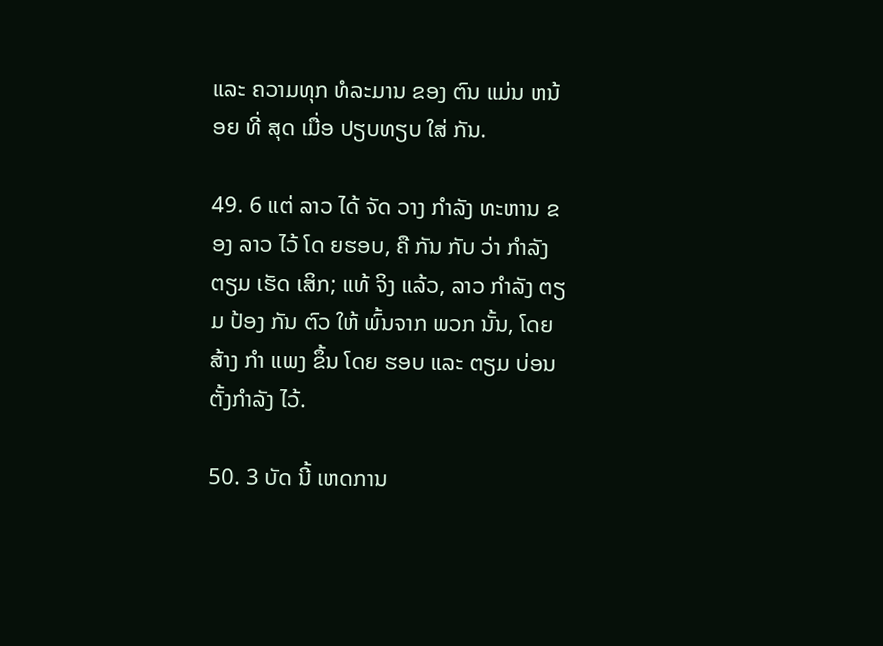ແລະ ຄວາມທຸກ ທໍລະມານ ຂອງ ຕົນ ແມ່ນ ຫນ້ອຍ ທີ່ ສຸດ ເມື່ອ ປຽບທຽບ ໃສ່ ກັນ.

49. 6 ແຕ່ ລາວ ໄດ້ ຈັດ ວາງ ກໍາລັງ ທະຫານ ຂອງ ລາວ ໄວ້ ໂດ ຍຮອບ, ຄື ກັນ ກັບ ວ່າ ກໍາລັງ ຕຽມ ເຮັດ ເສິກ; ແທ້ ຈິງ ແລ້ວ, ລາວ ກໍາລັງ ຕຽມ ປ້ອງ ກັນ ຕົວ ໃຫ້ ພົ້ນຈາກ ພວກ ນັ້ນ, ໂດຍ ສ້າງ ກໍາ ແພງ ຂຶ້ນ ໂດຍ ຮອບ ແລະ ຕຽມ ບ່ອນ ຕັ້ງກໍາລັງ ໄວ້.

50. 3 ບັດ ນີ້ ເຫດການ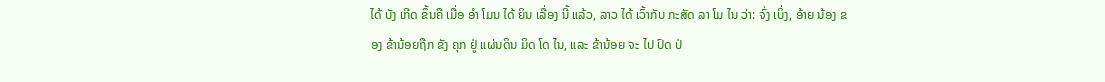ໄດ້ ບັງ ເກີດ ຂຶ້ນຄື ເມື່ອ ອໍາ ໂມນ ໄດ້ ຍິນ ເລື່ອງ ນີ້ ແລ້ວ, ລາວ ໄດ້ ເວົ້າກັບ ກະສັດ ລາ ໂມ ໄນ ວ່າ: ຈົ່ງ ເບິ່ງ, ອ້າຍ ນ້ອງ ຂອງ ຂ້ານ້ອຍຖືກ ຂັງ ຄຸກ ຢູ່ ແຜ່ນດິນ ມິດ ໂດ ໄນ, ແລະ ຂ້ານ້ອຍ ຈະ ໄປ ປົດ ປ່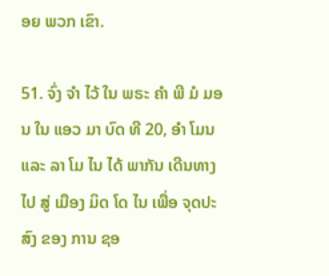ອຍ ພວກ ເຂົາ.

51. ຈົ່ງ ຈໍາ ໄວ້ ໃນ ພຣະ ຄໍາ ພີ ມໍ ມອນ ໃນ ແອວ ມາ ບົດ ທີ 20, ອໍາ ໂມນ ແລະ ລາ ໂມ ໄນ ໄດ້ ພາກັນ ເດີນທາງ ໄປ ສູ່ ເມືອງ ມິດ ໂດ ໄນ ເພື່ອ ຈຸດປະສົງ ຂອງ ການ ຊອ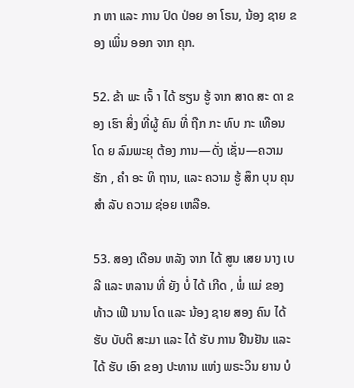ກ ຫາ ແລະ ການ ປົດ ປ່ອຍ ອາ ໂຣນ, ນ້ອງ ຊາຍ ຂອງ ເພິ່ນ ອອກ ຈາກ ຄຸກ.

52. ຂ້າ ພະ ເຈົ້ າ ໄດ້ ຮຽນ ຮູ້ ຈາກ ສາດ ສະ ດາ ຂອງ ເຮົາ ສິ່ງ ທີ່ຜູ້ ຄົນ ທີ່ ຖືກ ກະ ທົບ ກະ ເທືອນ ໂດ ຍ ລົມພະຍຸ ຕ້ອງ ການ—ດັ່ງ ເຊັ່ນ—ຄວາມ ຮັກ , ຄໍາ ອະ ທິ ຖານ, ແລະ ຄວາມ ຮູ້ ສຶກ ບຸນ ຄຸນ ສໍາ ລັບ ຄວາມ ຊ່ອຍ ເຫລືອ.

53. ສອງ ເດືອນ ຫລັງ ຈາກ ໄດ້ ສູນ ເສຍ ນາງ ເບ ລີ ແລະ ຫລານ ທີ່ ຍັງ ບໍ່ ໄດ້ ເກີດ , ພໍ່ ແມ່ ຂອງ ທ້າວ ເຟີ ນານ ໂດ ແລະ ນ້ອງ ຊາຍ ສອງ ຄົນ ໄດ້ ຮັບ ບັບຕິ ສະມາ ແລະ ໄດ້ ຮັບ ການ ຢືນຢັນ ແລະ ໄດ້ ຮັບ ເອົາ ຂອງ ປະທານ ແຫ່ງ ພຣະວິນ ຍານ ບໍ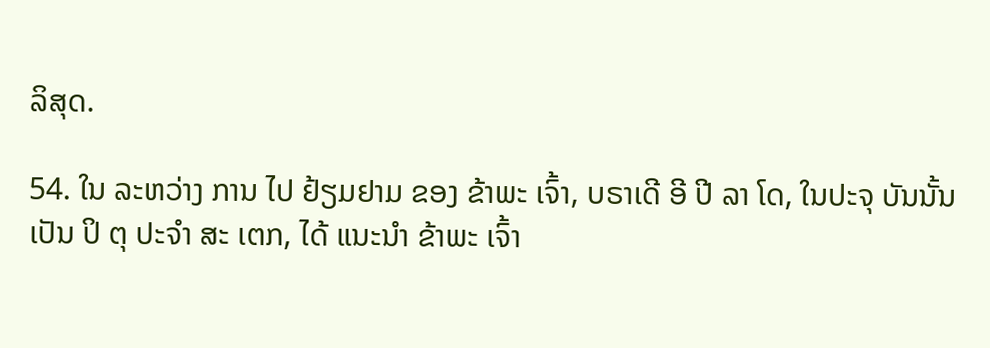ລິສຸດ.

54. ໃນ ລະຫວ່າງ ການ ໄປ ຢ້ຽມຢາມ ຂອງ ຂ້າພະ ເຈົ້າ, ບຣາເດີ ອີ ປີ ລາ ໂດ, ໃນປະຈຸ ບັນນັ້ນ ເປັນ ປິ ຕຸ ປະຈໍາ ສະ ເຕກ, ໄດ້ ແນະນໍາ ຂ້າພະ ເຈົ້າ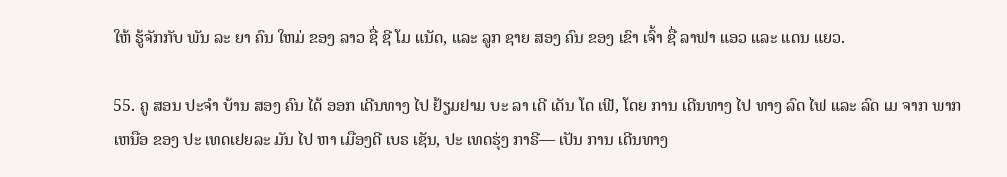ໃຫ້ ຮູ້ຈັກກັບ ພັນ ລະ ຍາ ຄົນ ໃຫມ່ ຂອງ ລາວ ຊື່ ຊີ ໂມ ແນັດ, ແລະ ລູກ ຊາຍ ສອງ ຄົນ ຂອງ ເຂົາ ເຈົ້າ ຊື່ ລາຟາ ແອວ ແລະ ແດນ ແຍວ.

55. ຄູ ສອນ ປະຈໍາ ບ້ານ ສອງ ຄົນ ໄດ້ ອອກ ເດີນທາງ ໄປ ຢ້ຽມຢາມ ບະ ລາ ເດີ ເດັນ ໂດ ເຟີ, ໂດຍ ການ ເດີນທາງ ໄປ ທາງ ລົດ ໄຟ ແລະ ລົດ ເມ ຈາກ ພາກ ເຫນືອ ຂອງ ປະ ເທດເຢຍລະ ມັນ ໄປ ຫາ ເມືອງດີ ເບຣ ເຊັນ, ປະ ເທດຮຸ່ງ ກາຣີ— ເປັນ ການ ເດີນທາງ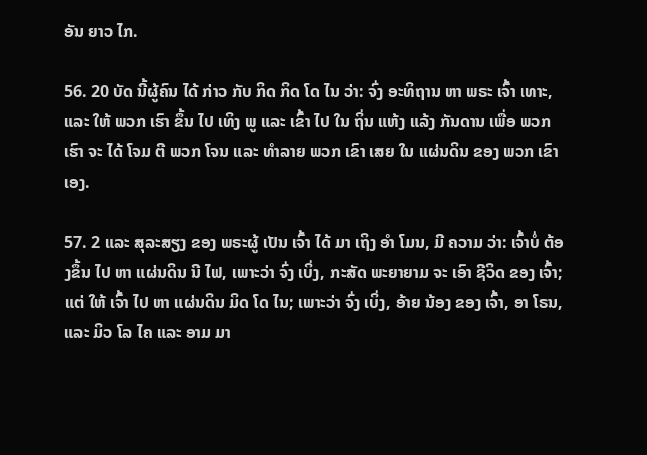ອັນ ຍາວ ໄກ.

56. 20 ບັດ ນີ້ຜູ້ຄົນ ໄດ້ ກ່າວ ກັບ ກິດ ກິດ ໂດ ໄນ ວ່າ: ຈົ່ງ ອະທິຖານ ຫາ ພຣະ ເຈົ້າ ເທາະ, ແລະ ໃຫ້ ພວກ ເຮົາ ຂຶ້ນ ໄປ ເທິງ ພູ ແລະ ເຂົ້າ ໄປ ໃນ ຖິ່ນ ແຫ້ງ ແລ້ງ ກັນດານ ເພື່ອ ພວກ ເຮົາ ຈະ ໄດ້ ໂຈມ ຕີ ພວກ ໂຈນ ແລະ ທໍາລາຍ ພວກ ເຂົາ ເສຍ ໃນ ແຜ່ນດິນ ຂອງ ພວກ ເຂົາ ເອງ.

57. 2 ແລະ ສຸລະສຽງ ຂອງ ພຣະຜູ້ ເປັນ ເຈົ້າ ໄດ້ ມາ ເຖິງ ອໍາ ໂມນ, ມີ ຄວາມ ວ່າ: ເຈົ້າບໍ່ ຕ້ອງຂຶ້ນ ໄປ ຫາ ແຜ່ນດິນ ນີ ໄຟ, ເພາະວ່າ ຈົ່ງ ເບິ່ງ, ກະສັດ ພະຍາຍາມ ຈະ ເອົາ ຊີວິດ ຂອງ ເຈົ້າ; ແຕ່ ໃຫ້ ເຈົ້າ ໄປ ຫາ ແຜ່ນດິນ ມິດ ໂດ ໄນ; ເພາະວ່າ ຈົ່ງ ເບິ່ງ, ອ້າຍ ນ້ອງ ຂອງ ເຈົ້າ, ອາ ໂຣນ, ແລະ ມິວ ໂລ ໄຄ ແລະ ອາມ ມາ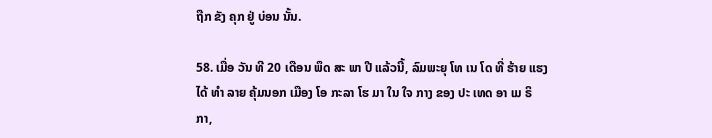ຖືກ ຂັງ ຄຸກ ຢູ່ ບ່ອນ ນັ້ນ.

58. ເມື່ອ ວັນ ທີ 20 ເດືອນ ພຶດ ສະ ພາ ປີ ແລ້ວນີ້, ລົມພະຍຸ ໂທ ເນ ໂດ ທີ່ ຮ້າຍ ແຮງ ໄດ້ ທໍາ ລາຍ ຄຸ້ມນອກ ເມືອງ ໂອ ກະລາ ໂຮ ມາ ໃນ ໃຈ ກາງ ຂອງ ປະ ເທດ ອາ ເມ ຣິ ກາ,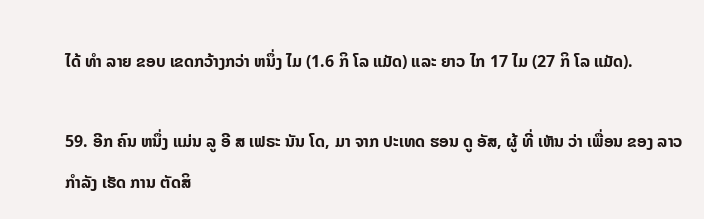ໄດ້ ທໍາ ລາຍ ຂອບ ເຂດກວ້າງກວ່າ ຫນຶ່ງ ໄມ (1.6 ກິ ໂລ ແມັດ) ແລະ ຍາວ ໄກ 17 ໄມ (27 ກິ ໂລ ແມັດ).

59. ອີກ ຄົນ ຫນຶ່ງ ແມ່ນ ລູ ອີ ສ ເຟຣະ ນັນ ໂດ, ມາ ຈາກ ປະເທດ ຮອນ ດູ ອັສ, ຜູ້ ທີ່ ເຫັນ ວ່າ ເພື່ອນ ຂອງ ລາວ ກໍາລັງ ເຮັດ ການ ຕັດສິ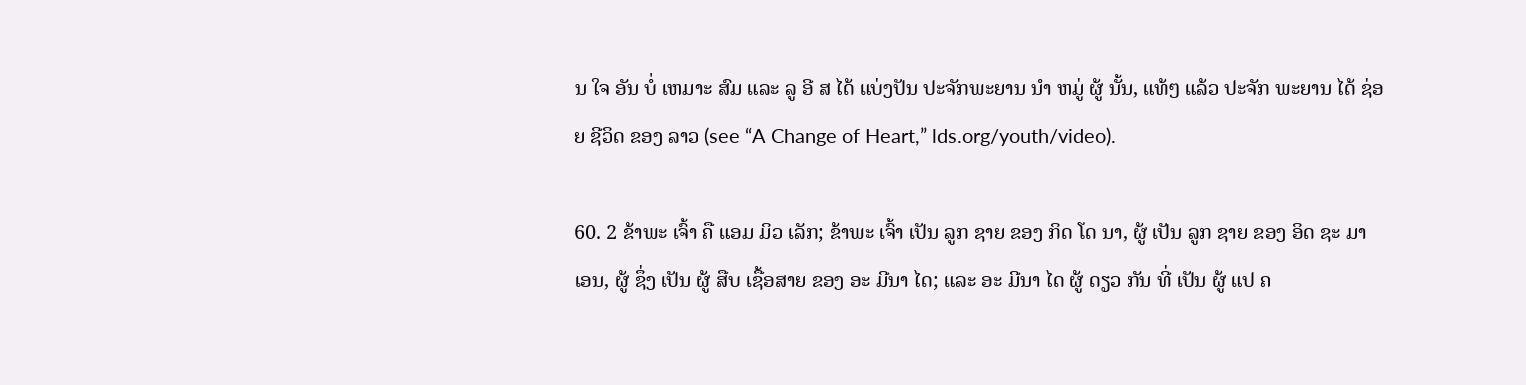ນ ໃຈ ອັນ ບໍ່ ເຫມາະ ສົມ ແລະ ລູ ອີ ສ ໄດ້ ແບ່ງປັນ ປະຈັກພະຍານ ນໍາ ຫມູ່ ຜູ້ ນັ້ນ, ແທ້ໆ ແລ້ວ ປະຈັກ ພະຍານ ໄດ້ ຊ່ອຍ ຊີວິດ ຂອງ ລາວ (see “A Change of Heart,” lds.org/youth/video).

60. 2 ຂ້າພະ ເຈົ້າ ຄື ແອມ ມິວ ເລັກ; ຂ້າພະ ເຈົ້າ ເປັນ ລູກ ຊາຍ ຂອງ ກິດ ໂດ ນາ, ຜູ້ ເປັນ ລູກ ຊາຍ ຂອງ ອິດ ຊະ ມາ ເອນ, ຜູ້ ຊຶ່ງ ເປັນ ຜູ້ ສືບ ເຊື້ອສາຍ ຂອງ ອະ ມີນາ ໄດ; ແລະ ອະ ມີນາ ໄດ ຜູ້ ດຽວ ກັນ ທີ່ ເປັນ ຜູ້ ແປ ຄ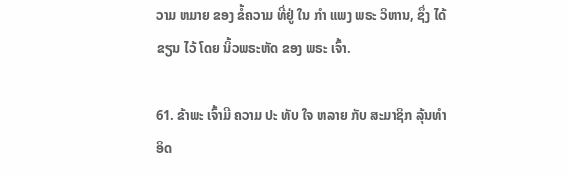ວາມ ຫມາຍ ຂອງ ຂໍ້ຄວາມ ທີ່ຢູ່ ໃນ ກໍາ ແພງ ພຣະ ວິຫານ, ຊຶ່ງ ໄດ້ ຂຽນ ໄວ້ ໂດຍ ນິ້ວພຣະຫັດ ຂອງ ພຣະ ເຈົ້າ.

61. ຂ້າພະ ເຈົ້າມີ ຄວາມ ປະ ທັບ ໃຈ ຫລາຍ ກັບ ສະມາຊິກ ລຸ້ນທໍາ ອິດ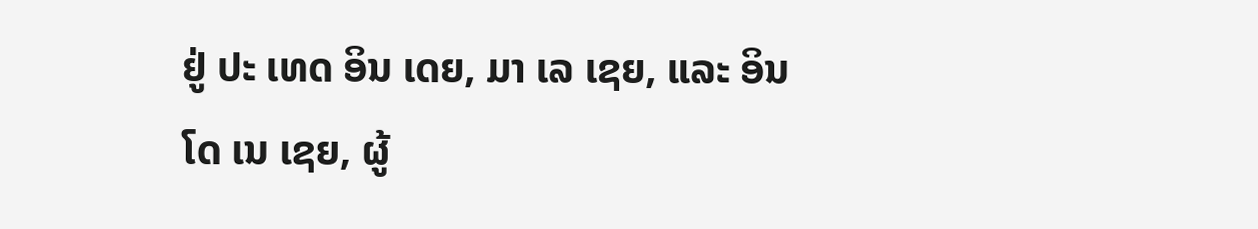ຢູ່ ປະ ເທດ ອິນ ເດຍ, ມາ ເລ ເຊຍ, ແລະ ອິນ ໂດ ເນ ເຊຍ, ຜູ້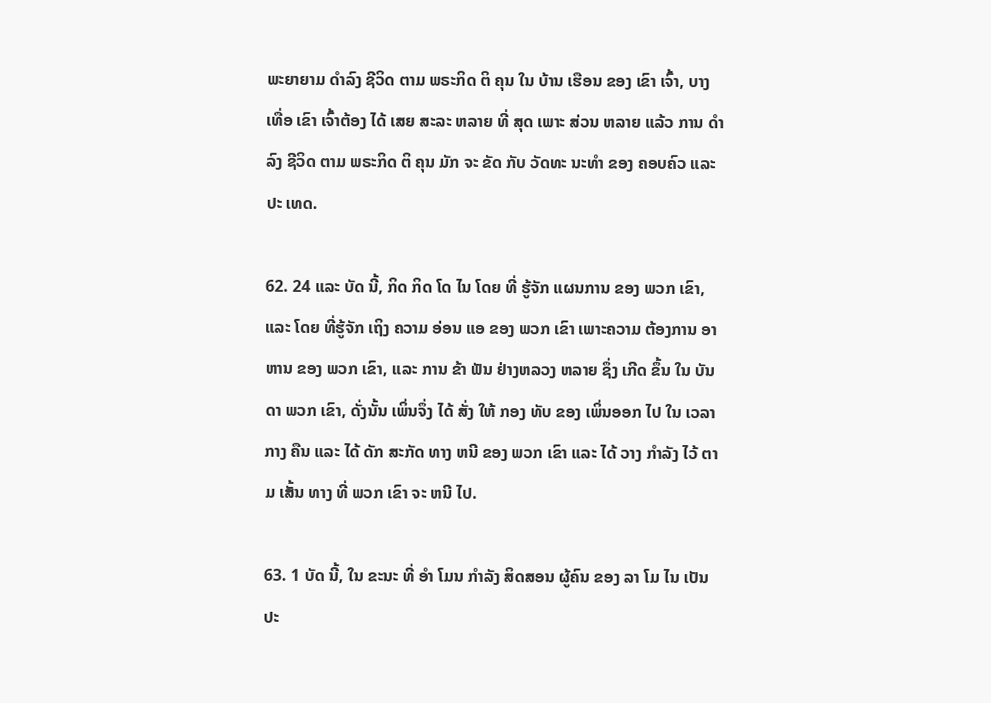ພະຍາຍາມ ດໍາລົງ ຊີວິດ ຕາມ ພຣະກິດ ຕິ ຄຸນ ໃນ ບ້ານ ເຮືອນ ຂອງ ເຂົາ ເຈົ້າ, ບາງ ເທື່ອ ເຂົາ ເຈົ້າຕ້ອງ ໄດ້ ເສຍ ສະລະ ຫລາຍ ທີ່ ສຸດ ເພາະ ສ່ວນ ຫລາຍ ແລ້ວ ການ ດໍາລົງ ຊີວິດ ຕາມ ພຣະກິດ ຕິ ຄຸນ ມັກ ຈະ ຂັດ ກັບ ວັດທະ ນະທໍາ ຂອງ ຄອບຄົວ ແລະ ປະ ເທດ.

62. 24 ແລະ ບັດ ນີ້, ກິດ ກິດ ໂດ ໄນ ໂດຍ ທີ່ ຮູ້ຈັກ ແຜນການ ຂອງ ພວກ ເຂົາ, ແລະ ໂດຍ ທີ່ຮູ້ຈັກ ເຖິງ ຄວາມ ອ່ອນ ແອ ຂອງ ພວກ ເຂົາ ເພາະຄວາມ ຕ້ອງການ ອາ ຫານ ຂອງ ພວກ ເຂົາ, ແລະ ການ ຂ້າ ຟັນ ຢ່າງຫລວງ ຫລາຍ ຊຶ່ງ ເກີດ ຂຶ້ນ ໃນ ບັນດາ ພວກ ເຂົາ, ດັ່ງນັ້ນ ເພິ່ນຈຶ່ງ ໄດ້ ສັ່ງ ໃຫ້ ກອງ ທັບ ຂອງ ເພິ່ນອອກ ໄປ ໃນ ເວລາ ກາງ ຄືນ ແລະ ໄດ້ ດັກ ສະກັດ ທາງ ຫນີ ຂອງ ພວກ ເຂົາ ແລະ ໄດ້ ວາງ ກໍາລັງ ໄວ້ ຕາມ ເສັ້ນ ທາງ ທີ່ ພວກ ເຂົາ ຈະ ຫນີ ໄປ.

63. 1 ບັດ ນີ້, ໃນ ຂະນະ ທີ່ ອໍາ ໂມນ ກໍາລັງ ສິດສອນ ຜູ້ຄົນ ຂອງ ລາ ໂມ ໄນ ເປັນ ປະ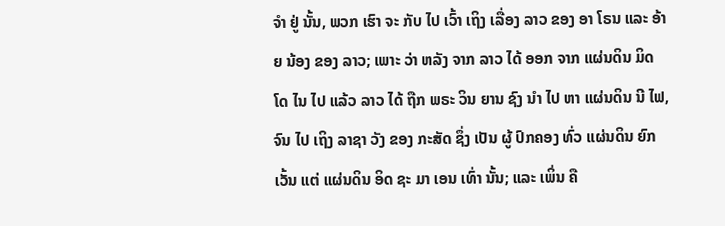ຈໍາ ຢູ່ ນັ້ນ, ພວກ ເຮົາ ຈະ ກັບ ໄປ ເວົ້າ ເຖິງ ເລື່ອງ ລາວ ຂອງ ອາ ໂຣນ ແລະ ອ້າຍ ນ້ອງ ຂອງ ລາວ; ເພາະ ວ່າ ຫລັງ ຈາກ ລາວ ໄດ້ ອອກ ຈາກ ແຜ່ນດິນ ມິດ ໂດ ໄນ ໄປ ແລ້ວ ລາວ ໄດ້ ຖືກ ພຣະ ວິນ ຍານ ຊົງ ນໍາ ໄປ ຫາ ແຜ່ນດິນ ນີ ໄຟ, ຈົນ ໄປ ເຖິງ ລາຊາ ວັງ ຂອງ ກະສັດ ຊຶ່ງ ເປັນ ຜູ້ ປົກຄອງ ທົ່ວ ແຜ່ນດິນ ຍົກ ເວັ້ນ ແຕ່ ແຜ່ນດິນ ອິດ ຊະ ມາ ເອນ ເທົ່າ ນັ້ນ; ແລະ ເພິ່ນ ຄື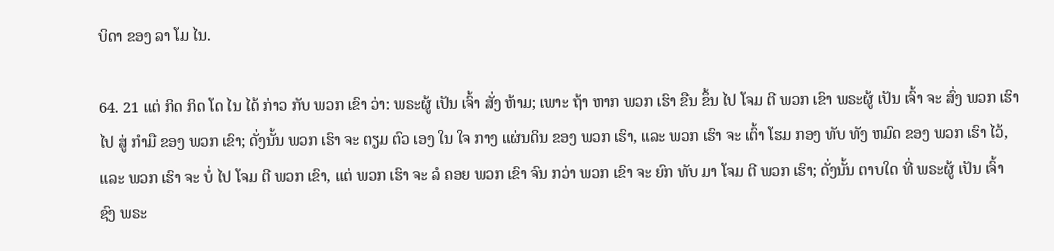ບິດາ ຂອງ ລາ ໂມ ໄນ.

64. 21 ແຕ່ ກິດ ກິດ ໂດ ໄນ ໄດ້ ກ່າວ ກັບ ພວກ ເຂົາ ວ່າ: ພຣະຜູ້ ເປັນ ເຈົ້າ ສັ່ງ ຫ້າມ; ເພາະ ຖ້າ ຫາກ ພວກ ເຮົາ ຂືນ ຂຶ້ນ ໄປ ໂຈມ ຕີ ພວກ ເຂົາ ພຣະຜູ້ ເປັນ ເຈົ້າ ຈະ ສົ່ງ ພວກ ເຮົາ ໄປ ສູ່ ກໍາມື ຂອງ ພວກ ເຂົາ; ດັ່ງນັ້ນ ພວກ ເຮົາ ຈະ ຕຽມ ຕົວ ເອງ ໃນ ໃຈ ກາງ ແຜ່ນດິນ ຂອງ ພວກ ເຮົາ, ແລະ ພວກ ເຮົາ ຈະ ເຕົ້າ ໂຮມ ກອງ ທັບ ທັງ ຫມົດ ຂອງ ພວກ ເຮົາ ໄວ້, ແລະ ພວກ ເຮົາ ຈະ ບໍ່ ໄປ ໂຈມ ຕີ ພວກ ເຂົາ, ແຕ່ ພວກ ເຮົາ ຈະ ລໍ ຄອຍ ພວກ ເຂົາ ຈົນ ກວ່າ ພວກ ເຂົາ ຈະ ຍົກ ທັບ ມາ ໂຈມ ຕີ ພວກ ເຮົາ; ດັ່ງນັ້ນ ຕາບໃດ ທີ່ ພຣະຜູ້ ເປັນ ເຈົ້າ ຊົງ ພຣະ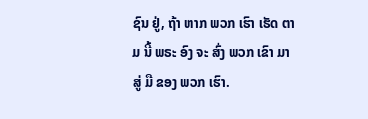ຊົນ ຢູ່, ຖ້າ ຫາກ ພວກ ເຮົາ ເຮັດ ຕາມ ນີ້ ພຣະ ອົງ ຈະ ສົ່ງ ພວກ ເຂົາ ມາ ສູ່ ມື ຂອງ ພວກ ເຮົາ.